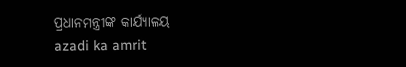ପ୍ରଧାନମନ୍ତ୍ରୀଙ୍କ କାର୍ଯ୍ୟାଳୟ
azadi ka amrit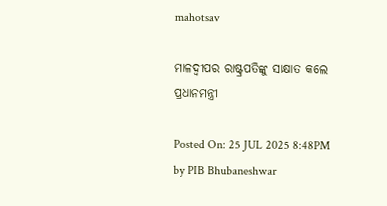mahotsav

ମାଳଦ୍ୱୀପର ରାଷ୍ଟ୍ରପତିଙ୍କୁ ସାକ୍ଷାତ କଲେ ପ୍ରଧାନମନ୍ତ୍ରୀ

Posted On: 25 JUL 2025 8:48PM by PIB Bhubaneshwar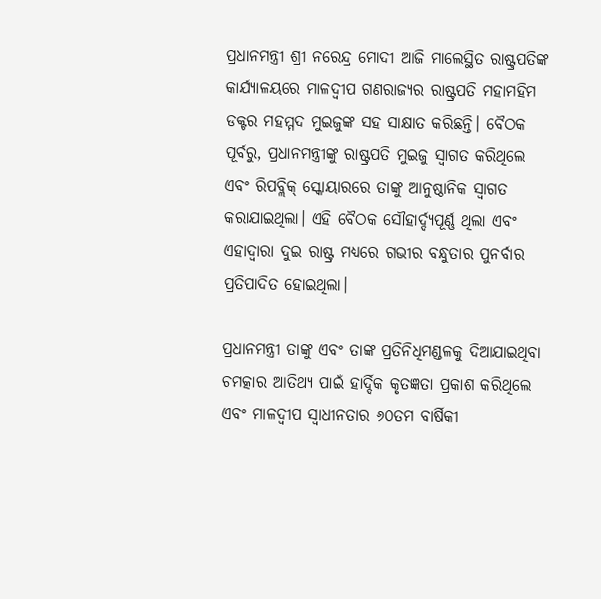ପ୍ରଧାନମନ୍ତ୍ରୀ ଶ୍ରୀ ନରେନ୍ଦ୍ର ମୋଦୀ ଆଜି ମାଲେସ୍ଥିତ ରାଷ୍ଟ୍ରପତିଙ୍କ କାର୍ଯ୍ୟାଳୟରେ ମାଳଦ୍ୱୀପ ଗଣରାଜ୍ୟର ରାଷ୍ଟ୍ରପତି ମହାମହିମ ଡକ୍ଟର ମହମ୍ମଦ ମୁଇଜୁଙ୍କ ସହ ସାକ୍ଷାତ କରିଛନ୍ତି। ବୈଠକ ପୂର୍ବରୁ, ପ୍ରଧାନମନ୍ତ୍ରୀଙ୍କୁ ରାଷ୍ଟ୍ରପତି ମୁଇଜୁ ସ୍ୱାଗତ କରିଥିଲେ ଏବଂ ରିପବ୍ଲିକ୍ ସ୍କୋୟାରରେ ତାଙ୍କୁ ଆନୁଷ୍ଠାନିକ ସ୍ୱାଗତ କରାଯାଇଥିଲା। ଏହି ବୈଠକ ସୌହାର୍ଦ୍ଦ୍ୟପୂର୍ଣ୍ଣ ଥିଲା ଏବଂ ଏହାଦ୍ୱାରା ଦୁଇ ରାଷ୍ଟ୍ର ମଧ୍ୟରେ ଗଭୀର ବନ୍ଧୁତାର ପୁନର୍ବାର ପ୍ରତିପାଦିତ ହୋଇଥିଲା।

ପ୍ରଧାନମନ୍ତ୍ରୀ ତାଙ୍କୁ ଏବଂ ତାଙ୍କ ପ୍ରତିନିଧିମଣ୍ଡଳକୁ ଦିଆଯାଇଥିବା ଚମତ୍କାର ଆତିଥ୍ୟ ପାଇଁ ହାର୍ଦ୍ଦିକ କୃତଜ୍ଞତା ପ୍ରକାଶ କରିଥିଲେ ଏବଂ ମାଳଦ୍ୱୀପ ସ୍ୱାଧୀନତାର ୬୦ତମ ବାର୍ଷିକୀ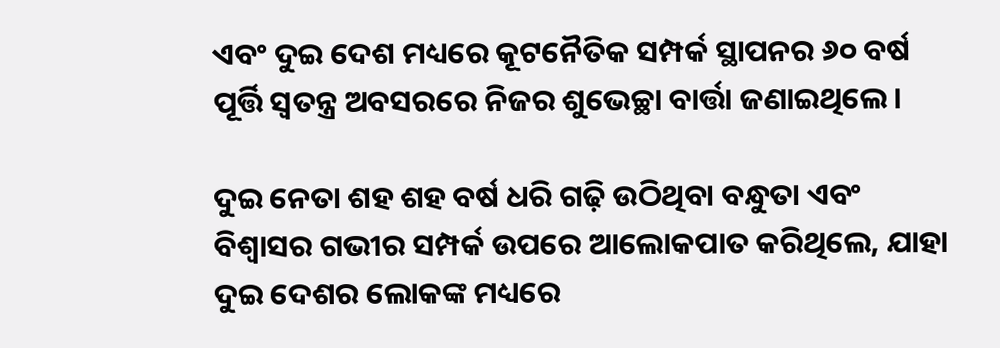ଏବଂ ଦୁଇ ଦେଶ ମଧ୍ୟରେ କୂଟନୈତିକ ସମ୍ପର୍କ ସ୍ଥାପନର ୬୦ ବର୍ଷ ପୂର୍ତ୍ତି ସ୍ୱତନ୍ତ୍ର ଅବସରରେ ନିଜର ଶୁଭେଚ୍ଛା ବାର୍ତ୍ତା ଜଣାଇଥିଲେ।

ଦୁଇ ନେତା ଶହ ଶହ ବର୍ଷ ଧରି ଗଢ଼ି ଉଠିଥିବା ବନ୍ଧୁତା ଏବଂ ବିଶ୍ୱାସର ଗଭୀର ସମ୍ପର୍କ ଉପରେ ଆଲୋକପାତ କରିଥିଲେ, ଯାହା ଦୁଇ ଦେଶର ଲୋକଙ୍କ ମଧ୍ୟରେ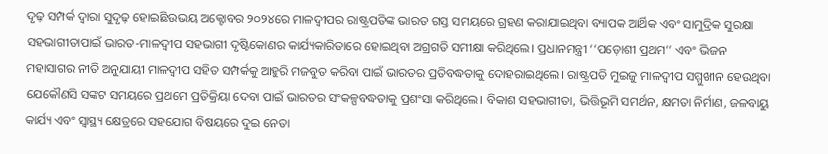ଦୃଢ଼ ସମ୍ପର୍କ ଦ୍ୱାରା ସୁଦୃଢ଼ ହୋଇଛିଉଭୟ ଅକ୍ଟୋବର ୨୦୨୪ରେ ମାଳଦ୍ୱୀପର ରାଷ୍ଟ୍ରପତିଙ୍କ ଭାରତ ଗସ୍ତ ସମୟରେ ଗ୍ରହଣ କରାଯାଇଥିବା ବ୍ୟାପକ ଆର୍ଥିକ ଏବଂ ସାମୁଦ୍ରିକ ସୁରକ୍ଷା ସହଭାଗୀତାପାଇଁ ଭାରତ-ମାଳଦ୍ୱୀପ ସହଭାଗୀ ଦୃଷ୍ଟିକୋଣର କାର୍ଯ୍ୟକାରିତାରେ ହୋଇଥିବା ଅଗ୍ରଗତି ସମୀକ୍ଷା କରିଥିଲେ। ପ୍ରଧାନମନ୍ତ୍ରୀ ‘‘ପଡ଼ୋଶୀ ପ୍ରଥମ’’ ଏବଂ ଭିଜନ ମହାସାଗର ନୀତି ଅନୁଯାୟୀ ମାଳଦ୍ୱୀପ ସହିତ ସମ୍ପର୍କକୁ ଆହୁରି ମଜବୁତ କରିବା ପାଇଁ ଭାରତର ପ୍ରତିବଦ୍ଧତାକୁ ଦୋହରାଇଥିଲେ। ରାଷ୍ଟ୍ରପତି ମୁଇଜୁ ମାଳଦ୍ୱୀପ ସମ୍ମୁଖୀନ ହେଉଥିବା ଯେକୌଣସି ସଙ୍କଟ ସମୟରେ ପ୍ରଥମେ ପ୍ରତିକ୍ରିୟା ଦେବା ପାଇଁ ଭାରତର ସଂକଳ୍ପବଦ୍ଧତାକୁ ପ୍ରଶଂସା କରିଥିଲେ। ବିକାଶ ସହଭାଗୀତା, ଭିତ୍ତିଭୂମି ସମର୍ଥନ, କ୍ଷମତା ନିର୍ମାଣ, ଜଳବାୟୁ କାର୍ଯ୍ୟ ଏବଂ ସ୍ୱାସ୍ଥ୍ୟ କ୍ଷେତ୍ରରେ ସହଯୋଗ ବିଷୟରେ ଦୁଇ ନେତା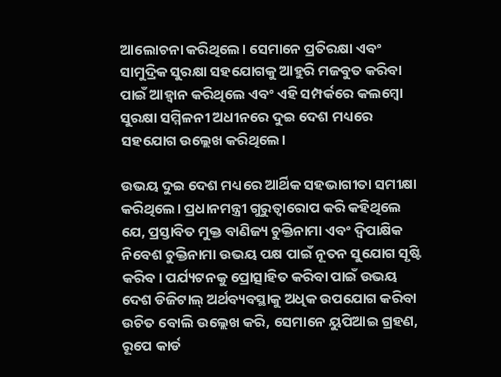ଆଲୋଚନା କରିଥିଲେ। ସେମାନେ ପ୍ରତିରକ୍ଷା ଏବଂ ସାମୁଦ୍ରିକ ସୁରକ୍ଷା ସହଯୋଗକୁ ଆହୁରି ମଜବୁତ କରିବା ପାଇଁ ଆହ୍ୱାନ କରିଥିଲେ ଏବଂ ଏହି ସମ୍ପର୍କରେ କଲମ୍ବୋ ସୁରକ୍ଷା ସମ୍ମିଳନୀ ଅଧୀନରେ ଦୁଇ ଦେଶ ମଧ୍ୟରେ ସହଯୋଗ ଉଲ୍ଲେଖ କରିଥିଲେ।

ଉଭୟ ଦୁଇ ଦେଶ ମଧ୍ୟରେ ଆର୍ଥିକ ସହଭାଗୀତା ସମୀକ୍ଷା କରିଥିଲେ। ପ୍ରଧାନମନ୍ତ୍ରୀ ଗୁରୁତ୍ୱାରୋପ କରି କହିଥିଲେ ଯେ, ପ୍ରସ୍ତାବିତ ମୁକ୍ତ ବାଣିଜ୍ୟ ଚୁକ୍ତିନାମା ଏବଂ ଦ୍ୱିପାକ୍ଷିକ ନିବେଶ ଚୁକ୍ତିନାମା ଉଭୟ ପକ୍ଷ ପାଇଁ ନୂତନ ସୁଯୋଗ ସୃଷ୍ଟି କରିବ। ପର୍ଯ୍ୟଟନକୁ ପ୍ରୋତ୍ସାହିତ କରିବା ପାଇଁ ଉଭୟ ଦେଶ ଡିଜିଟାଲ୍ ଅର୍ଥବ୍ୟବସ୍ଥାକୁ ଅଧିକ ଉପଯୋଗ କରିବା ଉଚିତ ବୋଲି ଉଲ୍ଲେଖ କରି, ସେମାନେ ୟୁପିଆଇ ଗ୍ରହଣ, ରୂପେ କାର୍ଡ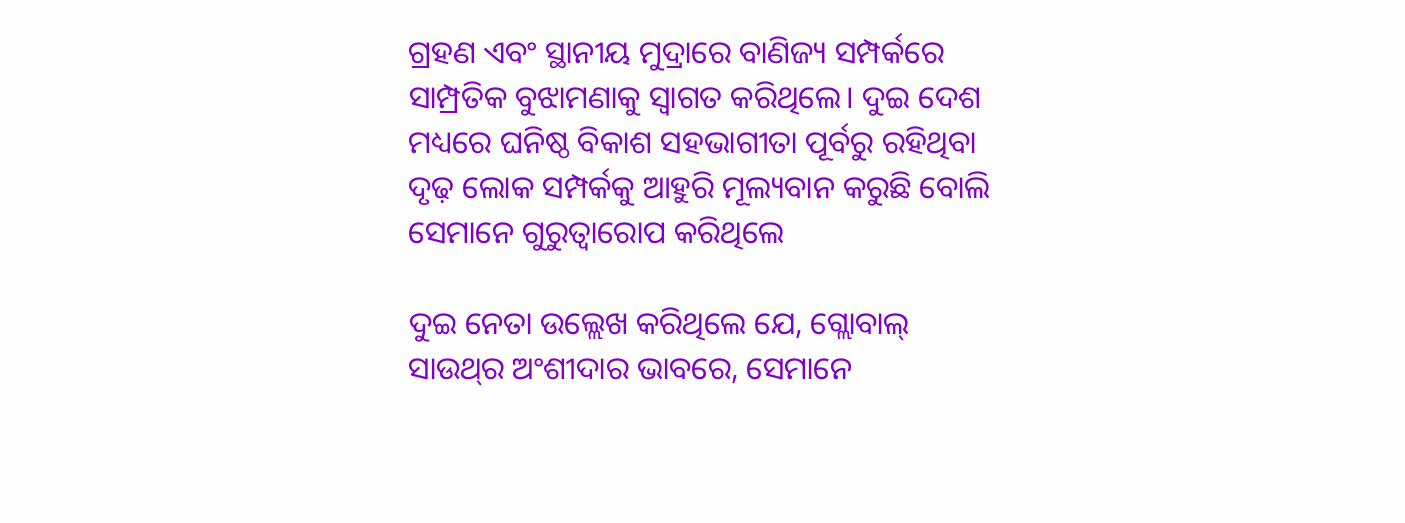ଗ୍ରହଣ ଏବଂ ସ୍ଥାନୀୟ ମୁଦ୍ରାରେ ବାଣିଜ୍ୟ ସମ୍ପର୍କରେ ସାମ୍ପ୍ରତିକ ବୁଝାମଣାକୁ ସ୍ୱାଗତ କରିଥିଲେ। ଦୁଇ ଦେଶ ମଧ୍ୟରେ ଘନିଷ୍ଠ ବିକାଶ ସହଭାଗୀତା ପୂର୍ବରୁ ରହିଥିବା ଦୃଢ଼ ଲୋକ ସମ୍ପର୍କକୁ ଆହୁରି ମୂଲ୍ୟବାନ କରୁଛି ବୋଲି ସେମାନେ ଗୁରୁତ୍ୱାରୋପ କରିଥିଲେ

ଦୁଇ ନେତା ଉଲ୍ଲେଖ କରିଥିଲେ ଯେ, ଗ୍ଲୋବାଲ୍ ସାଉଥ୍‌ର ଅଂଶୀଦାର ଭାବରେ, ସେମାନେ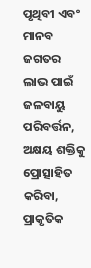ପୃଥିବୀ ଏବଂ ମାନବ ଜଗତର ଲାଭ ପାଇଁ ଜଳବାୟୁ ପରିବର୍ତ୍ତନ, ଅକ୍ଷୟ ଶକ୍ତିକୁ ପ୍ରୋତ୍ସାହିତ କରିବା, ପ୍ରାକୃତିକ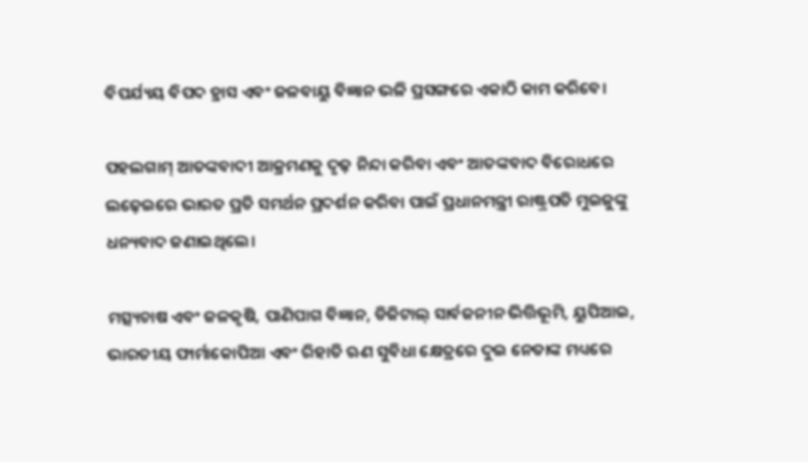ବିପର୍ଯ୍ୟୟ ବିପଦ ହ୍ରାସ ଏବଂ ଜଳବାୟୁ ବିଜ୍ଞାନ ଭଳି ପ୍ରସଙ୍ଗରେ ଏକାଠି କାମ କରିବେ।

ପହଲଗାମ୍ ଆତଙ୍କବାଦୀ ଆକ୍ରମଣକୁ ଦୃଢ଼ ନିନ୍ଦା କରିବା ଏବଂ ଆତଙ୍କବାଦ ବିରୋଧରେ ଲଢ଼େଇରେ ଭାରତ ପ୍ରତି ସମର୍ଥନ ପ୍ରଦର୍ଶନ କରିବା ପାଇଁ ପ୍ରଧାନମନ୍ତ୍ରୀ ରାଷ୍ଟ୍ରପତି ମୁଇଜୁଙ୍କୁ ଧନ୍ୟବାଦ ଜଣାଇଥିଲେ।

ମତ୍ସ୍ୟଚାଷ ଏବଂ ଜଳକୃଷି, ପାଣିପାଗ ବିଜ୍ଞାନ, ଡିଜିଟାଲ୍ ସାର୍ବଜନୀନ ଭିତ୍ତିଭୂମି, ୟୁପିଆଇ, ଭାରତୀୟ ଫାର୍ମାକୋପିଆ ଏବଂ ରିହାତି ଋଣ ସୁବିଧା କ୍ଷେତ୍ରରେ ଦୁଇ ନେତାଙ୍କ ମଧ୍ୟରେ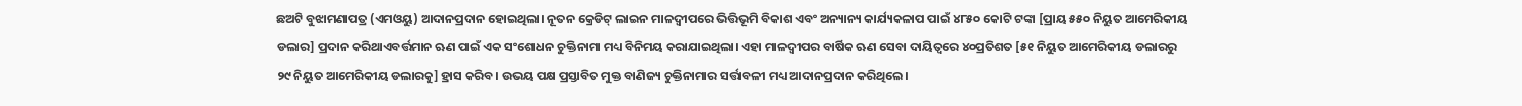ଛଅଟି ବୁଝାମଣାପତ୍ର (ଏମଓୟୁ) ଆଦାନପ୍ରଦାନ ହୋଇଥିଲା। ନୂତନ କ୍ରେଡିଟ୍ ଲାଇନ ମାଳଦ୍ୱୀପରେ ଭିତ୍ତିଭୂମି ବିକାଶ ଏବଂ ଅନ୍ୟାନ୍ୟ କାର୍ଯ୍ୟକଳାପ ପାଇଁ ୪୮୫୦ କୋଟି ଟଙ୍କା [ପ୍ରାୟ ୫୫୦ ନିୟୁତ ଆମେରିକୀୟ ଡଲାର] ପ୍ରଦାନ କରିଥାଏବର୍ତ୍ତମାନ ଋଣ ପାଇଁ ଏକ ସଂଶୋଧନ ଚୁକ୍ତିନାମା ମଧ୍ୟ ବିନିମୟ କରାଯାଇଥିଲା। ଏହା ମାଳଦ୍ୱୀପର ବାର୍ଷିକ ଋଣ ସେବା ଦାୟିତ୍ୱରେ ୪୦ପ୍ରତିଶତ [୫୧ ନିୟୁତ ଆମେରିକୀୟ ଡଲାରରୁ ୨୯ ନିୟୁତ ଆମେରିକୀୟ ଡଲାରକୁ] ହ୍ରାସ କରିବ। ଉଭୟ ପକ୍ଷ ପ୍ରସ୍ତାବିତ ମୁକ୍ତ ବାଣିଜ୍ୟ ଚୁକ୍ତିନାମାର ସର୍ତ୍ତାବଳୀ ମଧ୍ୟ ଆଦାନପ୍ରଦାନ କରିଥିଲେ।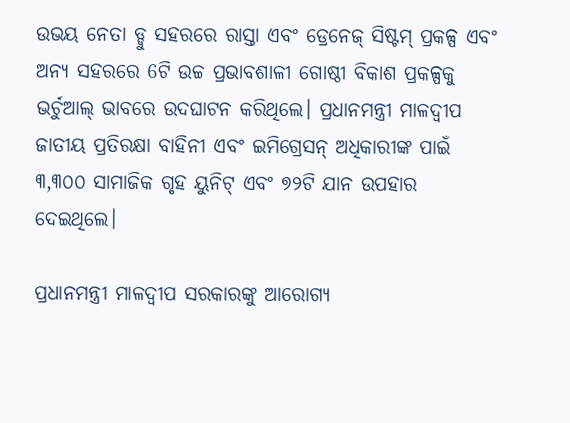ଉଭୟ ନେତା ଡ୍ଡୁ ସହରରେ ରାସ୍ତା ଏବଂ ଡ୍ରେନେଜ୍ ସିଷ୍ଟମ୍ ପ୍ରକଳ୍ପ ଏବଂ ଅନ୍ୟ ସହରରେ 6ଟି ଉଚ୍ଚ ପ୍ରଭାବଶାଳୀ ଗୋଷ୍ଠୀ ବିକାଶ ପ୍ରକଳ୍ପକୁ ଭର୍ଚୁଆଲ୍ ଭାବରେ ଉଦଘାଟନ କରିଥିଲେ। ପ୍ରଧାନମନ୍ତ୍ରୀ ମାଳଦ୍ୱୀପ ଜାତୀୟ ପ୍ରତିରକ୍ଷା ବାହିନୀ ଏବଂ ଇମିଗ୍ରେସନ୍ ଅଧିକାରୀଙ୍କ ପାଇଁ ୩,୩୦୦ ସାମାଜିକ ଗୃହ ୟୁନିଟ୍ ଏବଂ ୭୨ଟି ଯାନ ଉପହାର ଦେଇଥିଲେ।

ପ୍ରଧାନମନ୍ତ୍ରୀ ମାଳଦ୍ୱୀପ ସରକାରଙ୍କୁ ଆରୋଗ୍ୟ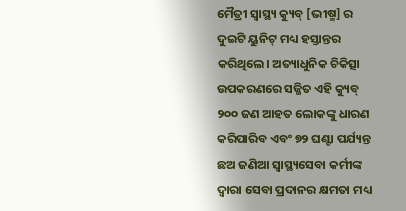ମୈତ୍ରୀ ସ୍ୱାସ୍ଥ୍ୟ କ୍ୟୁବ୍ [ଭୀଷ୍ମ] ର ଦୁଇଟି ୟୁନିଟ୍ ମଧ୍ୟ ହସ୍ତାନ୍ତର କରିଥିଲେ। ଅତ୍ୟାଧୁନିକ ଚିକିତ୍ସା ଉପକରଣରେ ସଜ୍ଜିତ ଏହି କ୍ୟୁବ୍ ୨୦୦ ଜଣ ଆହତ ଲୋକଙ୍କୁ ଧାରଣ କରିପାରିବ ଏବଂ ୭୨ ଘଣ୍ଟା ପର୍ଯ୍ୟନ୍ତ ଛଅ ଜଣିଆ ସ୍ୱାସ୍ଥ୍ୟସେବା କର୍ମୀଙ୍କ ଦ୍ୱାରା ସେବା ପ୍ରଦାନର କ୍ଷମତା ମଧ୍ୟ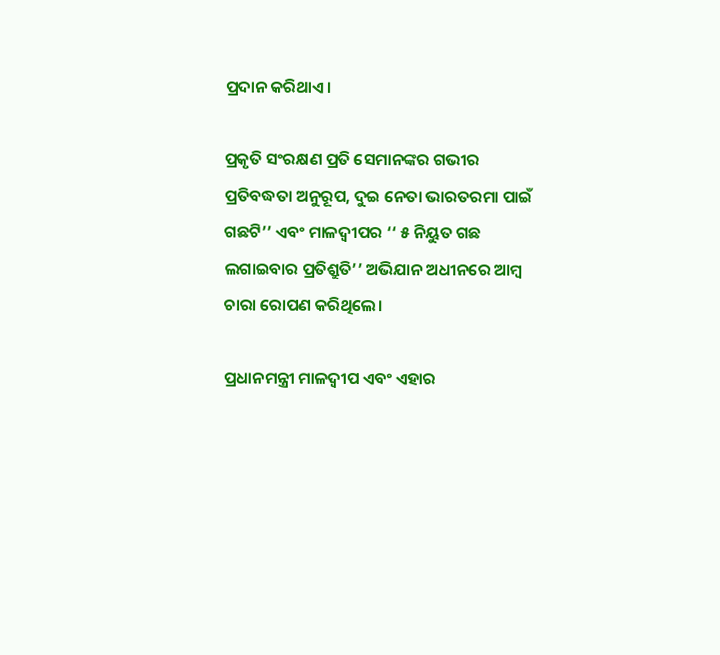ପ୍ରଦାନ କରିଥାଏ।

ପ୍ରକୃତି ସଂରକ୍ଷଣ ପ୍ରତି ସେମାନଙ୍କର ଗଭୀର ପ୍ରତିବଦ୍ଧତା ଅନୁରୂପ, ଦୁଇ ନେତା ଭାରତରମା ପାଇଁ ଗଛଟି’’ ଏବଂ ମାଳଦ୍ୱୀପର ‘‘ ୫ ନିୟୁତ ଗଛ ଲଗାଇବାର ପ୍ରତିଶ୍ରୁତି’’ ଅଭିଯାନ ଅଧୀନରେ ଆମ୍ବ ଚାରା ରୋପଣ କରିଥିଲେ।

ପ୍ରଧାନମନ୍ତ୍ରୀ ମାଳଦ୍ୱୀପ ଏବଂ ଏହାର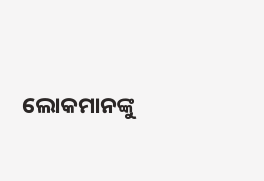ଲୋକମାନଙ୍କୁ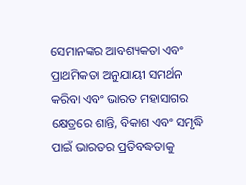ସେମାନଙ୍କର ଆବଶ୍ୟକତା ଏବଂ ପ୍ରାଥମିକତା ଅନୁଯାୟୀ ସମର୍ଥନ କରିବା ଏବଂ ଭାରତ ମହାସାଗର କ୍ଷେତ୍ରରେ ଶାନ୍ତି, ବିକାଶ ଏବଂ ସମୃଦ୍ଧି ପାଇଁ ଭାରତର ପ୍ରତିବଦ୍ଧତାକୁ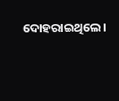ଦୋହରାଇଥିଲେ।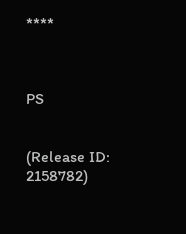****



PS


(Release ID: 2158782)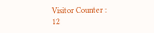Visitor Counter : 12